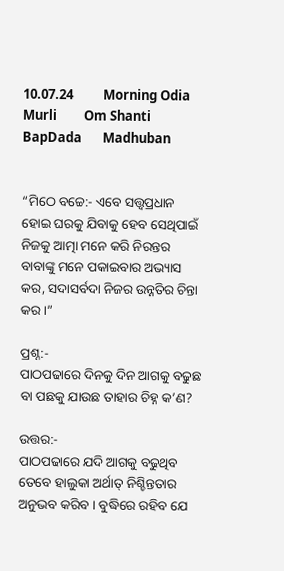10.07.24          Morning Odia Murli         Om Shanti         BapDada       Madhuban


“ମିଠେ ବଚ୍ଚେ:- ଏବେ ସତ୍ତ୍ୱପ୍ରଧାନ ହୋଇ ଘରକୁ ଯିବାକୁ ହେବ ସେଥିପାଇଁ ନିଜକୁ ଆତ୍ମା ମନେ କରି ନିରନ୍ତର ବାବାଙ୍କୁ ମନେ ପକାଇବାର ଅଭ୍ୟାସ କର, ସଦାସର୍ବଦା ନିଜର ଉନ୍ନତିର ଚିନ୍ତା କର ।”

ପ୍ରଶ୍ନ:-
ପାଠପଢାରେ ଦିନକୁ ଦିନ ଆଗକୁ ବଢୁଛ ବା ପଛକୁ ଯାଉଛ ତାହାର ଚିହ୍ନ କ’ଣ?

ଉତ୍ତର:-
ପାଠପଢାରେ ଯଦି ଆଗକୁ ବଢୁଥିବ ତେବେ ହାଲୁକା ଅର୍ଥାତ୍ ନିଶ୍ଚିନ୍ତତାର ଅନୁଭବ କରିବ । ବୁଦ୍ଧିରେ ରହିବ ଯେ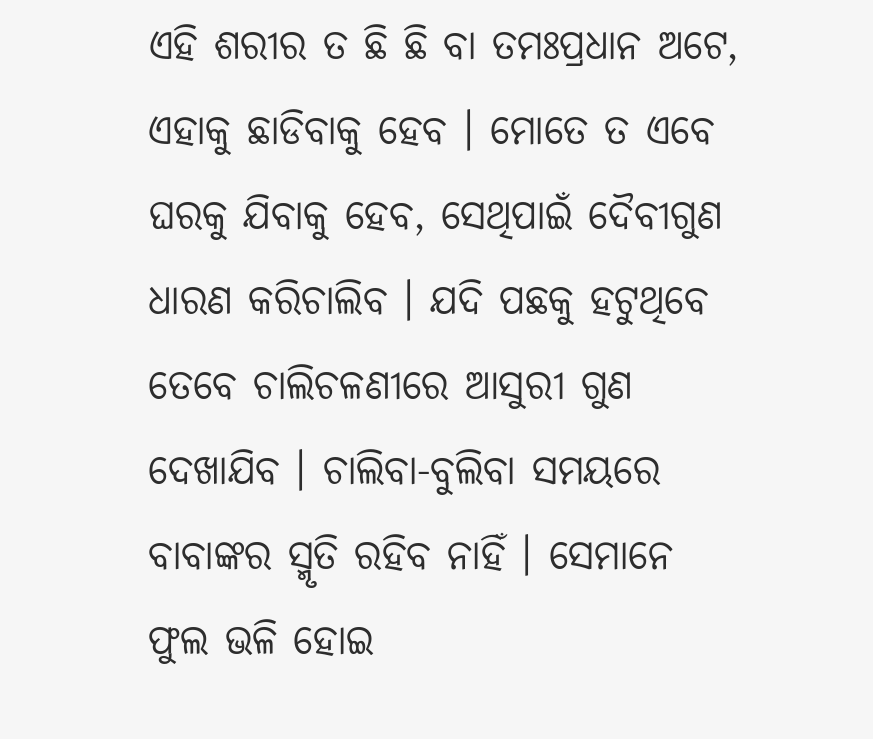ଏହି ଶରୀର ତ ଛି ଛି ବା ତମଃପ୍ରଧାନ ଅଟେ, ଏହାକୁ ଛାଡିବାକୁ ହେବ । ମୋତେ ତ ଏବେ ଘରକୁ ଯିବାକୁ ହେବ, ସେଥିପାଇଁ ଦୈବୀଗୁଣ ଧାରଣ କରିଚାଲିବ । ଯଦି ପଛକୁ ହଟୁଥିବେ ତେବେ ଚାଲିଚଳଣୀରେ ଆସୁରୀ ଗୁଣ ଦେଖାଯିବ । ଚାଲିବା-ବୁଲିବା ସମୟରେ ବାବାଙ୍କର ସ୍ମୃତି ରହିବ ନାହିଁ । ସେମାନେ ଫୁଲ ଭଳି ହୋଇ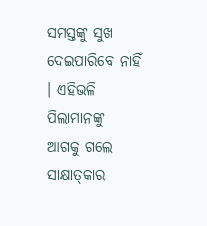ସମସ୍ତଙ୍କୁ ସୁଖ ଦେଇପାରିବେ ନାହିଁ । ଏହିଭଳି ପିଲାମାନଙ୍କୁ ଆଗକୁ ଗଲେ ସାକ୍ଷାତ୍‌କାର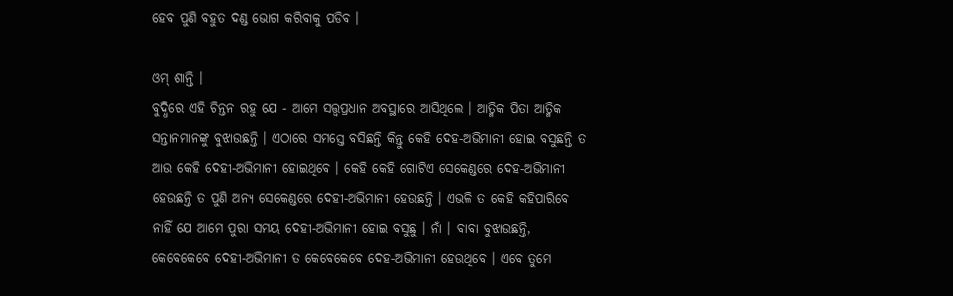ହେବ ପୁଣି ବହୁତ ଦଣ୍ଡ ଭୋଗ କରିବାକୁ ପଡିବ ।

ଓମ୍ ଶାନ୍ତି ।
ବୁଦ୍ଧିରେ ଏହି ଚିନ୍ତନ ରହୁ ଯେ - ଆମେ ସତ୍ତ୍ୱପ୍ରଧାନ ଅବସ୍ଥାରେ ଆସିଥିଲେ । ଆତ୍ମିକ ପିତା ଆତ୍ମିକ ସନ୍ତାନମାନଙ୍କୁ ବୁଝାଉଛନ୍ତି । ଏଠାରେ ସମସ୍ତେ ବସିଛନ୍ତି କିନ୍ତୁ କେହି ଦେହ-ଅଭିମାନୀ ହୋଇ ବସୁଛନ୍ତି ତ ଆଉ କେହି ଦେହୀ-ଅଭିମାନୀ ହୋଇଥିବେ । କେହି କେହି ଗୋଟିଏ ସେକେଣ୍ଡରେ ଦେହ-ଅଭିମାନୀ ହେଉଛନ୍ତି ତ ପୁଣି ଅନ୍ୟ ସେକେଣ୍ଡରେ ଦେହୀ-ଅଭିମାନୀ ହେଉଛନ୍ତି । ଏଭଳି ତ କେହି କହିପାରିବେ ନାହିଁ ଯେ ଆମେ ପୁରା ସମୟ ଦେହୀ-ଅଭିମାନୀ ହୋଇ ବସୁଛୁ । ନାଁ । ବାବା ବୁଝାଉଛନ୍ତି, କେବେକେବେ ଦେହୀ-ଅଭିମାନୀ ତ କେବେକେବେ ଦେହ-ଅଭିମାନୀ ହେଉଥିବେ । ଏବେ ତୁମେ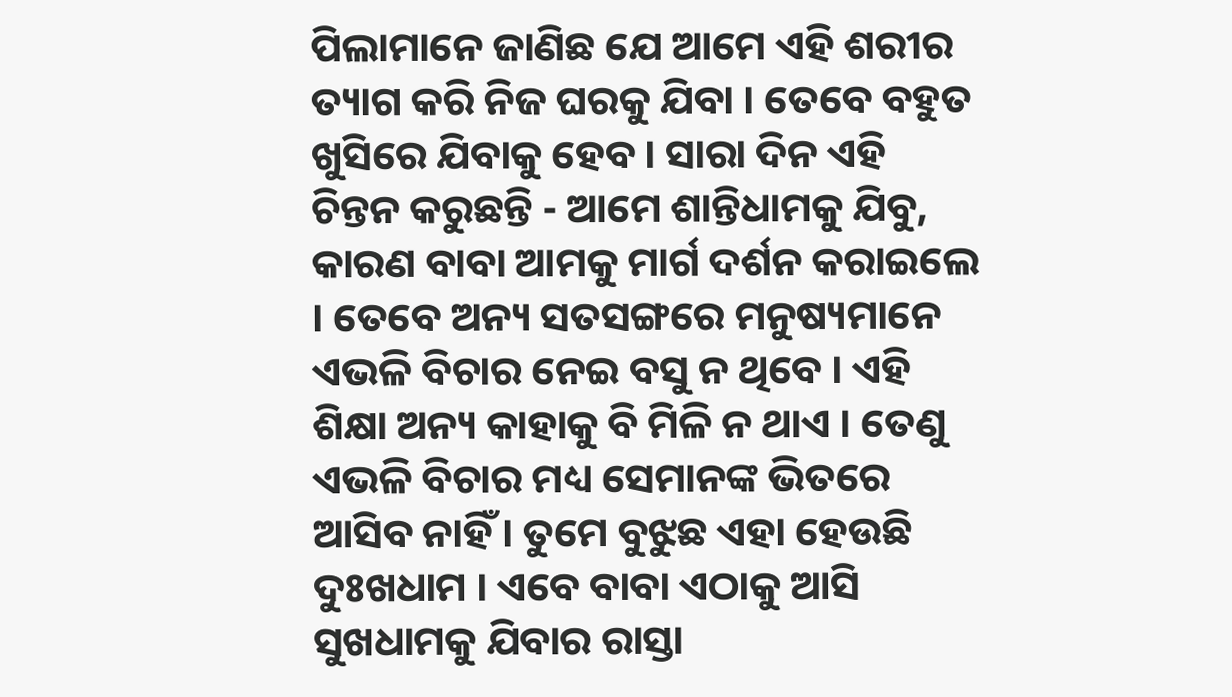ପିଲାମାନେ ଜାଣିଛ ଯେ ଆମେ ଏହି ଶରୀର ତ୍ୟାଗ କରି ନିଜ ଘରକୁ ଯିବା । ତେବେ ବହୁତ ଖୁସିରେ ଯିବାକୁ ହେବ । ସାରା ଦିନ ଏହି ଚିନ୍ତନ କରୁଛନ୍ତି - ଆମେ ଶାନ୍ତିଧାମକୁ ଯିବୁ, କାରଣ ବାବା ଆମକୁ ମାର୍ଗ ଦର୍ଶନ କରାଇଲେ । ତେବେ ଅନ୍ୟ ସତସଙ୍ଗରେ ମନୁଷ୍ୟମାନେ ଏଭଳି ବିଚାର ନେଇ ବସୁ ନ ଥିବେ । ଏହି ଶିକ୍ଷା ଅନ୍ୟ କାହାକୁ ବି ମିଳି ନ ଥାଏ । ତେଣୁ ଏଭଳି ବିଚାର ମଧ୍ୟ ସେମାନଙ୍କ ଭିତରେ ଆସିବ ନାହିଁ । ତୁମେ ବୁଝୁଛ ଏହା ହେଉଛି ଦୁଃଖଧାମ । ଏବେ ବାବା ଏଠାକୁ ଆସି ସୁଖଧାମକୁ ଯିବାର ରାସ୍ତା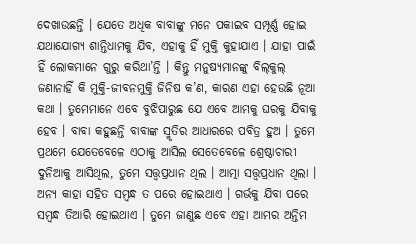ଦେଖାଉଛନ୍ତି । ଯେତେ ଅଧିକ ବାବାଙ୍କୁ ମନେ ପକାଇବ ସମ୍ପୂର୍ଣ୍ଣ ହୋଇ ଯଥାଯୋଗ୍ୟ ଶାନ୍ତିଧାମକୁ ଯିବ, ଏହାକୁ ହିଁ ମୁକ୍ତି କୁହାଯାଏ । ଯାହା ପାଇଁ ହିଁ ଲୋକମାନେ ଗୁରୁ କରିଥା’ନ୍ତି । କିନ୍ତୁ ମନୁଷ୍ୟମାନଙ୍କୁ ବିଲ୍‌କୁଲ୍ ଜଣାନାହିଁ କି ମୁକ୍ତି-ଜୀବନମୁକ୍ତି ଜିନିଷ କ’ଣ, କାରଣ ଏହା ହେଉଛି ନୂଆ କଥା । ତୁମେମାନେ ଏବେ ବୁଝିପାରୁଛ ଯେ ଏବେ ଆମକୁ ଘରକୁ ଯିବାକୁ ହେବ । ବାବା କହୁଛନ୍ତି ବାବାଙ୍କ ସ୍ମୃତିର ଆଧାରରେ ପବିତ୍ର ହୁଅ । ତୁମେ ପ୍ରଥମେ ଯେତେବେଳେ ଏଠାକୁ ଆସିଲ ସେତେବେଳେ ଶ୍ରେଷ୍ଠାଚାରୀ ଦୁନିଆକୁ ଆସିଥିଲ, ତୁମେ ସତ୍ତ୍ୱପ୍ରଧାନ ଥିଲ । ଆତ୍ମା ସତ୍ତ୍ୱପ୍ରଧାନ ଥିଲା । ଅନ୍ୟ କାହା ସହିତ ସମ୍ବନ୍ଧ ତ ପରେ ହୋଇଥାଏ । ଗର୍ଭକୁ ଯିବା ପରେ ସମ୍ବନ୍ଧ ତିଆରି ହୋଇଥାଏ । ତୁମେ ଜାଣୁଛ ଏବେ ଏହା ଆମର ଅନ୍ତିମ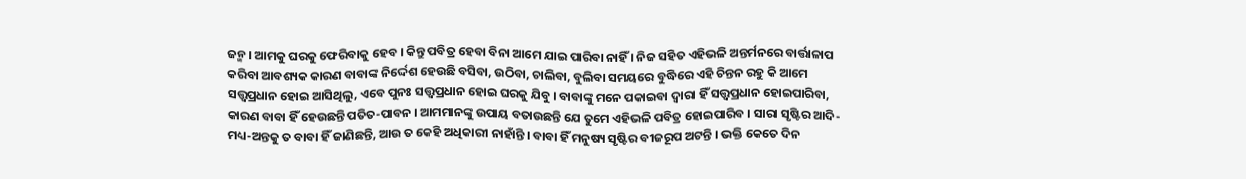ଜନ୍ମ । ଆମକୁ ଘରକୁ ଫେରିବାକୁ ହେବ । କିନ୍ତୁ ପବିତ୍ର ହେବା ବିନା ଆମେ ଯାଇ ପାରିବା ନାହିଁ । ନିଜ ସହିତ ଏହିଭଳି ଅନ୍ତର୍ମନରେ ବାର୍ତ୍ତାଳାପ କରିବା ଆବଶ୍ୟକ କାରଣ ବାବାଙ୍କ ନିର୍ଦ୍ଦେଶ ହେଉଛି ବସିବା, ଉଠିବା, ଚାଲିବା, ବୁଲିବା ସମୟରେ ବୁଦ୍ଧିରେ ଏହି ଚିନ୍ତନ ରହୁ କି ଆମେ ସତ୍ତ୍ୱପ୍ରଧାନ ହୋଇ ଆସିଥିଲୁ, ଏବେ ପୁନଃ ସତ୍ତ୍ୱପ୍ରଧାନ ହୋଇ ଘରକୁ ଯିବୁ । ବାବାଙ୍କୁ ମନେ ପକାଇବା ଦ୍ୱାରା ହିଁ ସତ୍ତ୍ୱପ୍ରଧାନ ହୋଇପାରିବା, କାରଣ ବାବା ହିଁ ହେଉଛନ୍ତି ପତିତ-ପାବନ । ଆମମାନଙ୍କୁ ଉପାୟ ବତାଉଛନ୍ତି ଯେ ତୁମେ ଏହିଭଳି ପବିତ୍ର ହୋଇପାରିବ । ସାରା ସୃଷ୍ଟିର ଆଦି-ମଧ୍ୟ-ଅନ୍ତକୁ ତ ବାବା ହିଁ ଜାଣିଛନ୍ତି, ଆଉ ତ କେହି ଅଧିକାରୀ ନାହାଁନ୍ତି । ବାବା ହିଁ ମନୁଷ୍ୟ ସୃଷ୍ଟିର ବୀଜରୂପ ଅଟନ୍ତି । ଭକ୍ତି କେତେ ଦିନ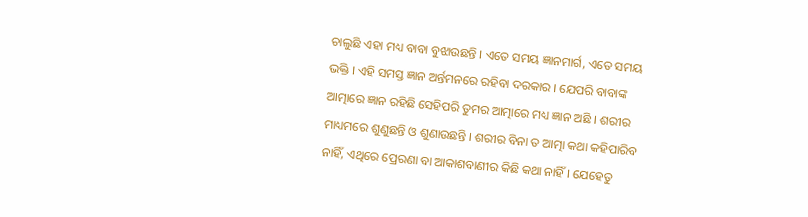ଚାଲୁଛି ଏହା ମଧ୍ୟ ବାବା ବୁଝାଉଛନ୍ତି । ଏତେ ସମୟ ଜ୍ଞାନମାର୍ଗ, ଏତେ ସମୟ ଭକ୍ତି । ଏହି ସମସ୍ତ ଜ୍ଞାନ ଅର୍ନ୍ତମନରେ ରହିବା ଦରକାର । ଯେପରି ବାବାଙ୍କ ଆତ୍ମାରେ ଜ୍ଞାନ ରହିଛି ସେହିପରି ତୁମର ଆତ୍ମାରେ ମଧ୍ୟ ଜ୍ଞାନ ଅଛି । ଶରୀର ମାଧ୍ୟମରେ ଶୁଣୁଛନ୍ତି ଓ ଶୁଣାଉଛନ୍ତି । ଶରୀର ବିନା ତ ଆତ୍ମା କଥା କହିପାରିବ ନାହିଁ, ଏଥିରେ ପ୍ରେରଣା ବା ଆକାଶବାଣୀର କିଛି କଥା ନାହିଁ । ଯେହେତୁ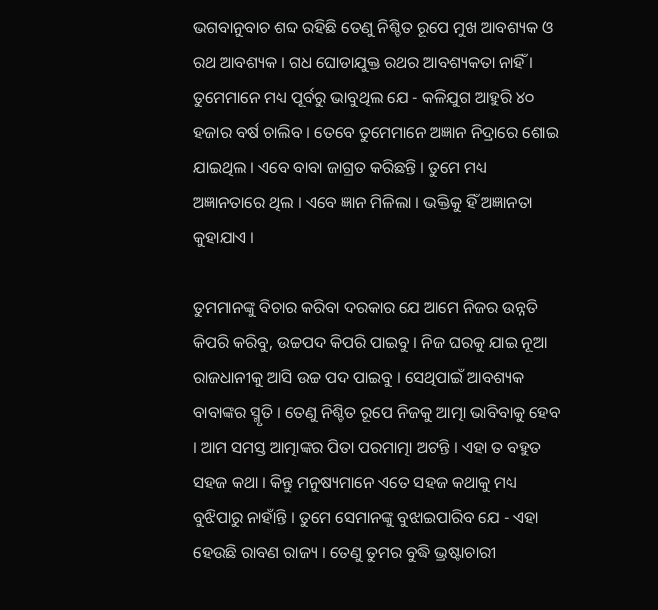ଭଗବାନୁବାଚ ଶବ୍ଦ ରହିଛି ତେଣୁ ନିଶ୍ଚିତ ରୂପେ ମୁଖ ଆବଶ୍ୟକ ଓ ରଥ ଆବଶ୍ୟକ । ଗଧ ଘୋଡାଯୁକ୍ତ ରଥର ଆବଶ୍ୟକତା ନାହିଁ । ତୁମେମାନେ ମଧ୍ୟ ପୂର୍ବରୁ ଭାବୁଥିଲ ଯେ - କଳିଯୁଗ ଆହୁରି ୪୦ ହଜାର ବର୍ଷ ଚାଲିବ । ତେବେ ତୁମେମାନେ ଅଜ୍ଞାନ ନିଦ୍ରାରେ ଶୋଇ ଯାଇଥିଲ । ଏବେ ବାବା ଜାଗ୍ରତ କରିଛନ୍ତି । ତୁମେ ମଧ୍ୟ ଅଜ୍ଞାନତାରେ ଥିଲ । ଏବେ ଜ୍ଞାନ ମିଳିଲା । ଭକ୍ତିକୁ ହିଁ ଅଜ୍ଞାନତା କୁହାଯାଏ ।

ତୁମମାନଙ୍କୁ ବିଚାର କରିବା ଦରକାର ଯେ ଆମେ ନିଜର ଉନ୍ନତି କିପରି କରିବୁ, ଉଚ୍ଚପଦ କିପରି ପାଇବୁ । ନିଜ ଘରକୁ ଯାଇ ନୂଆ ରାଜଧାନୀକୁ ଆସି ଉଚ୍ଚ ପଦ ପାଇବୁ । ସେଥିପାଇଁ ଆବଶ୍ୟକ ବାବାଙ୍କର ସ୍ମୃତି । ତେଣୁ ନିଶ୍ଚିତ ରୂପେ ନିଜକୁ ଆତ୍ମା ଭାବିବାକୁ ହେବ । ଆମ ସମସ୍ତ ଆତ୍ମାଙ୍କର ପିତା ପରମାତ୍ମା ଅଟନ୍ତି । ଏହା ତ ବହୁତ ସହଜ କଥା । କିନ୍ତୁ ମନୁଷ୍ୟମାନେ ଏତେ ସହଜ କଥାକୁ ମଧ୍ୟ ବୁଝିପାରୁ ନାହାଁନ୍ତି । ତୁମେ ସେମାନଙ୍କୁ ବୁଝାଇପାରିବ ଯେ - ଏହା ହେଉଛି ରାବଣ ରାଜ୍ୟ । ତେଣୁ ତୁମର ବୁଦ୍ଧି ଭ୍ରଷ୍ଟାଚାରୀ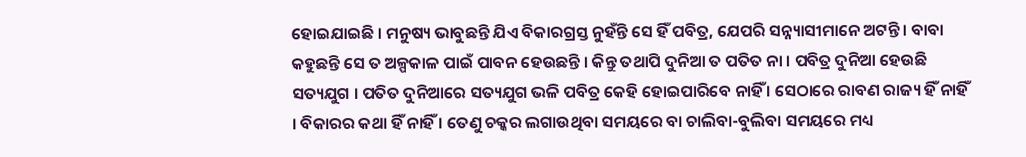ହୋଇଯାଇଛି । ମନୁଷ୍ୟ ଭାବୁଛନ୍ତି ଯିଏ ବିକାରଗ୍ରସ୍ତ ନୁହଁନ୍ତି ସେ ହିଁ ପବିତ୍ର, ଯେପରି ସନ୍ନ୍ୟାସୀମାନେ ଅଟନ୍ତି । ବାବା କହୁଛନ୍ତି ସେ ତ ଅଳ୍ପକାଳ ପାଇଁ ପାବନ ହେଉଛନ୍ତି । କିନ୍ତୁ ତଥାପି ଦୁନିଆ ତ ପତିତ ନା । ପବିତ୍ର ଦୁନିଆ ହେଉଛି ସତ୍ୟଯୁଗ । ପତିତ ଦୁନିଆରେ ସତ୍ୟଯୁଗ ଭଳି ପବିତ୍ର କେହି ହୋଇପାରିବେ ନାହିଁ । ସେଠାରେ ରାବଣ ରାଜ୍ୟ ହିଁ ନାହିଁ । ବିକାରର କଥା ହିଁ ନାହିଁ । ତେଣୁ ଚକ୍କର ଲଗାଉଥିବା ସମୟରେ ବା ଚାଲିବା-ବୁଲିବା ସମୟରେ ମଧ୍ୟ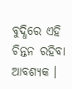ବୁଦ୍ଧିରେ ଏହି ଚିନ୍ତନ ରହିବା ଆବଶ୍ୟକ ।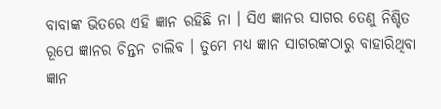ବାବାଙ୍କ ଭିତରେ ଏହି ଜ୍ଞାନ ରହିଛି ନା । ସିଏ ଜ୍ଞାନର ସାଗର ତେଣୁ ନିଶ୍ଚିତ ରୂପେ ଜ୍ଞାନର ଚିନ୍ତନ ଚାଲିବ । ତୁମେ ମଧ୍ୟ ଜ୍ଞାନ ସାଗରଙ୍କଠାରୁ ବାହାରିଥିବା ଜ୍ଞାନ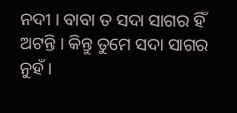ନଦୀ । ବାବା ତ ସଦା ସାଗର ହିଁ ଅଟନ୍ତି । କିନ୍ତୁ ତୁମେ ସଦା ସାଗର ନୁହଁ ।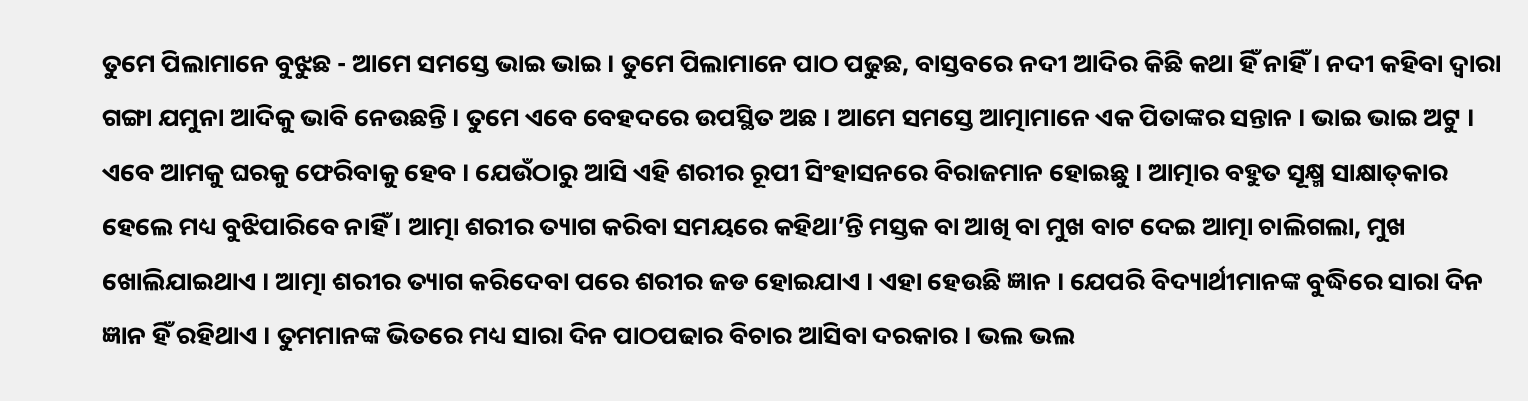ତୁମେ ପିଲାମାନେ ବୁଝୁଛ - ଆମେ ସମସ୍ତେ ଭାଇ ଭାଇ । ତୁମେ ପିଲାମାନେ ପାଠ ପଢୁଛ, ବାସ୍ତବରେ ନଦୀ ଆଦିର କିଛି କଥା ହିଁ ନାହିଁ । ନଦୀ କହିବା ଦ୍ୱାରା ଗଙ୍ଗା ଯମୁନା ଆଦିକୁ ଭାବି ନେଉଛନ୍ତି । ତୁମେ ଏବେ ବେହଦରେ ଉପସ୍ଥିତ ଅଛ । ଆମେ ସମସ୍ତେ ଆତ୍ମାମାନେ ଏକ ପିତାଙ୍କର ସନ୍ତାନ । ଭାଇ ଭାଇ ଅଟୁ । ଏବେ ଆମକୁ ଘରକୁ ଫେରିବାକୁ ହେବ । ଯେଉଁଠାରୁ ଆସି ଏହି ଶରୀର ରୂପୀ ସିଂହାସନରେ ବିରାଜମାନ ହୋଇଛୁ । ଆତ୍ମାର ବହୁତ ସୂକ୍ଷ୍ମ ସାକ୍ଷାତ୍‌କାର ହେଲେ ମଧ୍ୟ ବୁଝିପାରିବେ ନାହିଁ । ଆତ୍ମା ଶରୀର ତ୍ୟାଗ କରିବା ସମୟରେ କହିଥା’ନ୍ତି ମସ୍ତକ ବା ଆଖି ବା ମୁଖ ବାଟ ଦେଇ ଆତ୍ମା ଚାଲିଗଲା, ମୁଖ ଖୋଲିଯାଇଥାଏ । ଆତ୍ମା ଶରୀର ତ୍ୟାଗ କରିଦେବା ପରେ ଶରୀର ଜଡ ହୋଇଯାଏ । ଏହା ହେଉଛି ଜ୍ଞାନ । ଯେପରି ବିଦ୍ୟାର୍ଥୀମାନଙ୍କ ବୁଦ୍ଧିରେ ସାରା ଦିନ ଜ୍ଞାନ ହିଁ ରହିଥାଏ । ତୁମମାନଙ୍କ ଭିତରେ ମଧ୍ୟ ସାରା ଦିନ ପାଠପଢାର ବିଚାର ଆସିବା ଦରକାର । ଭଲ ଭଲ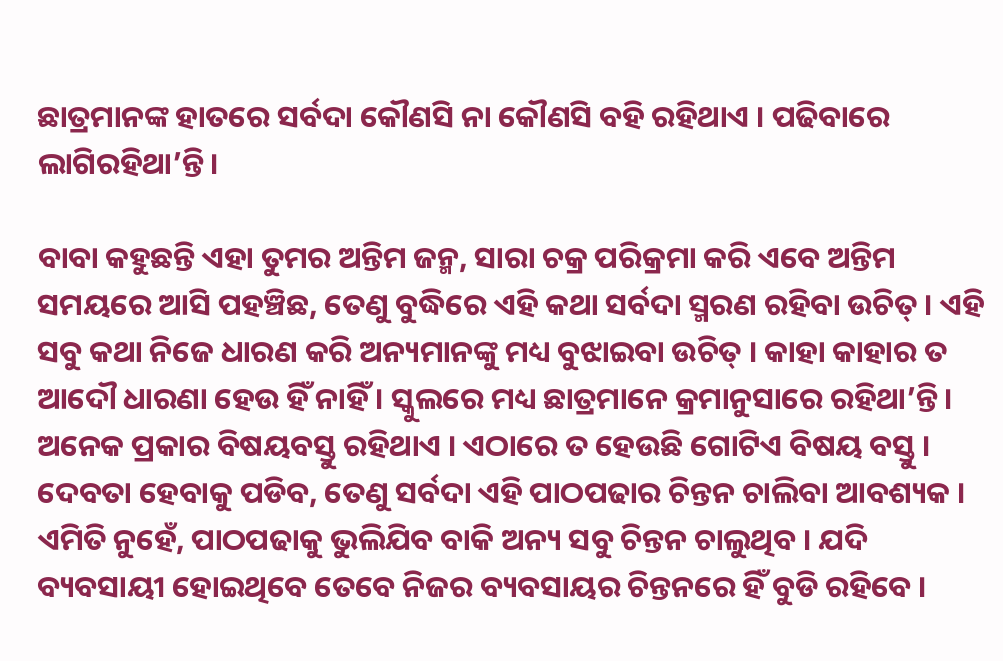ଛାତ୍ରମାନଙ୍କ ହାତରେ ସର୍ବଦା କୌଣସି ନା କୌଣସି ବହି ରହିଥାଏ । ପଢିବାରେ ଲାଗିରହିଥା’ନ୍ତି ।

ବାବା କହୁଛନ୍ତି ଏହା ତୁମର ଅନ୍ତିମ ଜନ୍ମ, ସାରା ଚକ୍ର ପରିକ୍ରମା କରି ଏବେ ଅନ୍ତିମ ସମୟରେ ଆସି ପହଞ୍ଚିଛ, ତେଣୁ ବୁଦ୍ଧିରେ ଏହି କଥା ସର୍ବଦା ସ୍ମରଣ ରହିବା ଉଚିତ୍ । ଏହି ସବୁ କଥା ନିଜେ ଧାରଣ କରି ଅନ୍ୟମାନଙ୍କୁ ମଧ୍ୟ ବୁଝାଇବା ଉଚିତ୍ । କାହା କାହାର ତ ଆଦୌ ଧାରଣା ହେଉ ହିଁ ନାହିଁ । ସ୍କୁଲରେ ମଧ୍ୟ ଛାତ୍ରମାନେ କ୍ରମାନୁସାରେ ରହିଥା’ନ୍ତି । ଅନେକ ପ୍ରକାର ବିଷୟବସ୍ତୁ ରହିଥାଏ । ଏଠାରେ ତ ହେଉଛି ଗୋଟିଏ ବିଷୟ ବସ୍ତୁ । ଦେବତା ହେବାକୁ ପଡିବ, ତେଣୁ ସର୍ବଦା ଏହି ପାଠପଢାର ଚିନ୍ତନ ଚାଲିବା ଆବଶ୍ୟକ । ଏମିତି ନୁହେଁ, ପାଠପଢାକୁ ଭୁଲିଯିବ ବାକି ଅନ୍ୟ ସବୁ ଚିନ୍ତନ ଚାଲୁଥିବ । ଯଦି ବ୍ୟବସାୟୀ ହୋଇଥିବେ ତେବେ ନିଜର ବ୍ୟବସାୟର ଚିନ୍ତନରେ ହିଁ ବୁଡି ରହିବେ ।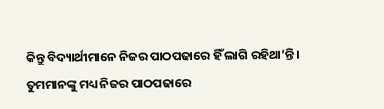କିନ୍ତୁ ବିଦ୍ୟାର୍ଥୀମାନେ ନିଜର ପାଠପଢାରେ ହିଁ ଲାଗି ରହିଥା’ନ୍ତି । ତୁମମାନଙ୍କୁ ମଧ୍ୟ ନିଜର ପାଠପଢାରେ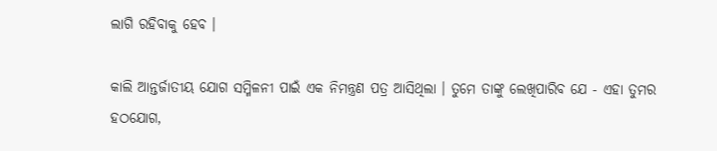ଲାଗି ରହିବାକୁ ହେବ ।

କାଲି ଆନ୍ତର୍ଜାତୀୟ ଯୋଗ ସମ୍ମିଳନୀ ପାଇଁ ଏକ ନିମନ୍ତ୍ରଣ ପତ୍ର ଆସିଥିଲା । ତୁମେ ତାଙ୍କୁ ଲେଖିପାରିବ ଯେ - ଏହା ତୁମର ହଠଯୋଗ,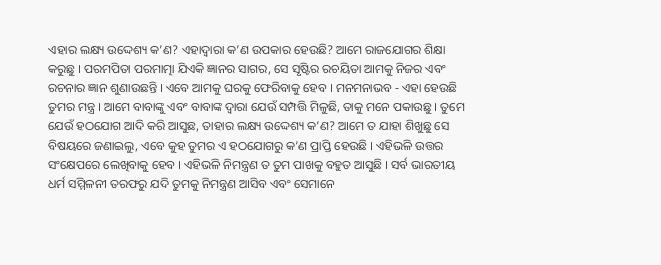ଏହାର ଲକ୍ଷ୍ୟ ଉଦ୍ଦେଶ୍ୟ କ’ଣ? ଏହାଦ୍ୱାରା କ’ଣ ଉପକାର ହେଉଛି? ଆମେ ରାଜଯୋଗର ଶିକ୍ଷା କରୁଛୁ । ପରମପିତା ପରମାତ୍ମା ଯିଏକି ଜ୍ଞାନର ସାଗର, ସେ ସୃଷ୍ଟିର ରଚୟିତା ଆମକୁ ନିଜର ଏବଂ ରଚନାର ଜ୍ଞାନ ଶୁଣାଉଛନ୍ତି । ଏବେ ଆମକୁ ଘରକୁ ଫେରିବାକୁ ହେବ । ମନମନାଭବ - ଏହା ହେଉଛି ତୁମର ମନ୍ତ୍ର । ଆମେ ବାବାଙ୍କୁ ଏବଂ ବାବାଙ୍କ ଦ୍ୱାରା ଯେଉଁ ସମ୍ପତ୍ତି ମିଳୁଛି, ତାକୁ ମନେ ପକାଉଛୁ । ତୁମେ ଯେଉଁ ହଠଯୋଗ ଆଦି କରି ଆସୁଛ, ତାହାର ଲକ୍ଷ୍ୟ ଉଦ୍ଦେଶ୍ୟ କ’ଣ? ଆମେ ତ ଯାହା ଶିଖୁଛୁ ସେ ବିଷୟରେ ଜଣାଇଲୁ, ଏବେ କୁହ ତୁମର ଏ ହଠଯୋଗରୁ କ’ଣ ପ୍ରାପ୍ତି ହେଉଛି । ଏହିଭଳି ଉତ୍ତର ସଂକ୍ଷେପରେ ଲେଖିବାକୁ ହେବ । ଏହିଭଳି ନିମନ୍ତ୍ରଣ ତ ତୁମ ପାଖକୁ ବହୁତ ଆସୁଛି । ସର୍ବ ଭାରତୀୟ ଧର୍ମ ସମ୍ମିଳନୀ ତରଫରୁ ଯଦି ତୁମକୁ ନିମନ୍ତ୍ରଣ ଆସିବ ଏବଂ ସେମାନେ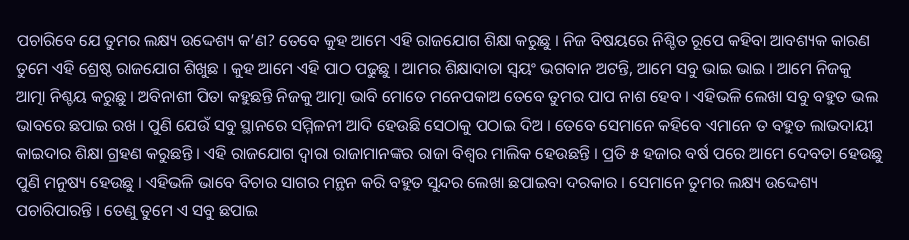ପଚାରିବେ ଯେ ତୁମର ଲକ୍ଷ୍ୟ ଉଦ୍ଦେଶ୍ୟ କ’ଣ? ତେବେ କୁହ ଆମେ ଏହି ରାଜଯୋଗ ଶିକ୍ଷା କରୁଛୁ । ନିଜ ବିଷୟରେ ନିଶ୍ଚିତ ରୂପେ କହିବା ଆବଶ୍ୟକ କାରଣ ତୁମେ ଏହି ଶ୍ରେଷ୍ଠ ରାଜଯୋଗ ଶିଖୁଛ । କୁହ ଆମେ ଏହି ପାଠ ପଢୁଛୁ । ଆମର ଶିକ୍ଷାଦାତା ସ୍ୱୟଂ ଭଗବାନ ଅଟନ୍ତି, ଆମେ ସବୁ ଭାଇ ଭାଇ । ଆମେ ନିଜକୁ ଆତ୍ମା ନିଶ୍ଚୟ କରୁଛୁ । ଅବିନାଶୀ ପିତା କହୁଛନ୍ତି ନିଜକୁ ଆତ୍ମା ଭାବି ମୋତେ ମନେପକାଅ ତେବେ ତୁମର ପାପ ନାଶ ହେବ । ଏହିଭଳି ଲେଖା ସବୁ ବହୁତ ଭଲ ଭାବରେ ଛପାଇ ରଖ । ପୁଣି ଯେଉଁ ସବୁ ସ୍ଥାନରେ ସମ୍ମିଳନୀ ଆଦି ହେଉଛି ସେଠାକୁ ପଠାଇ ଦିଅ । ତେବେ ସେମାନେ କହିବେ ଏମାନେ ତ ବହୁତ ଲାଭଦାୟୀ କାଇଦାର ଶିକ୍ଷା ଗ୍ରହଣ କରୁଛନ୍ତି । ଏହି ରାଜଯୋଗ ଦ୍ୱାରା ରାଜାମାନଙ୍କର ରାଜା ବିଶ୍ୱର ମାଲିକ ହେଉଛନ୍ତି । ପ୍ରତି ୫ ହଜାର ବର୍ଷ ପରେ ଆମେ ଦେବତା ହେଉଛୁ ପୁଣି ମନୁଷ୍ୟ ହେଉଛୁ । ଏହିଭଳି ଭାବେ ବିଚାର ସାଗର ମନ୍ଥନ କରି ବହୁତ ସୁନ୍ଦର ଲେଖା ଛପାଇବା ଦରକାର । ସେମାନେ ତୁମର ଲକ୍ଷ୍ୟ ଉଦ୍ଦେଶ୍ୟ ପଚାରିପାରନ୍ତି । ତେଣୁ ତୁମେ ଏ ସବୁ ଛପାଇ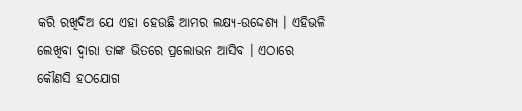କରି ରଖିଦିଅ ଯେ ଏହା ହେଉଛି ଆମର ଲକ୍ଷ୍ୟ-ଉଦ୍ଦେଶ୍ୟ । ଏହିଭଳି ଲେଖିବା ଦ୍ୱାରା ତାଙ୍କ ଭିତରେ ପ୍ରଲୋଭନ ଆସିବ । ଏଠାରେ କୌଣସି ହଠଯୋଗ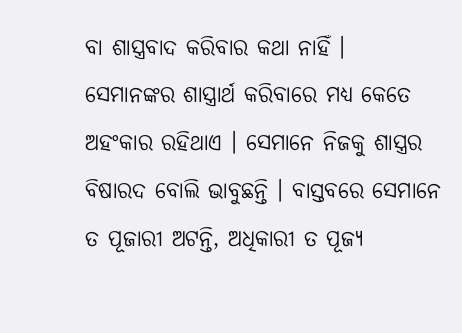ବା ଶାସ୍ତ୍ରବାଦ କରିବାର କଥା ନାହିଁ । ସେମାନଙ୍କର ଶାସ୍ତ୍ରାର୍ଥ କରିବାରେ ମଧ୍ୟ କେତେ ଅହଂକାର ରହିଥାଏ । ସେମାନେ ନିଜକୁ ଶାସ୍ତ୍ରର ବିଷାରଦ ବୋଲି ଭାବୁଛନ୍ତି । ବାସ୍ତବରେ ସେମାନେ ତ ପୂଜାରୀ ଅଟନ୍ତି, ଅଧିକାରୀ ତ ପୂଜ୍ୟ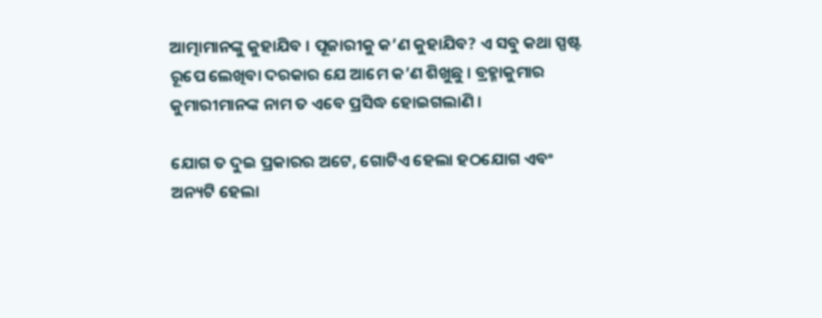ଆତ୍ମାମାନଙ୍କୁ କୁହାଯିବ । ପୂଜାରୀକୁ କ’ଣ କୁହାଯିବ? ଏ ସବୁ କଥା ସ୍ପଷ୍ଟ ରୂପେ ଲେଖିବା ଦରକାର ଯେ ଆମେ କ’ଣ ଶିଖୁଛୁ । ବ୍ରହ୍ମାକୁମାର କୁମାରୀମାନଙ୍କ ନାମ ତ ଏବେ ପ୍ରସିଦ୍ଧ ହୋଇଗଲାଣି ।

ଯୋଗ ତ ଦୁଇ ପ୍ରକାରର ଅଟେ, ଗୋଟିଏ ହେଲା ହଠଯୋଗ ଏବଂ ଅନ୍ୟଟି ହେଲା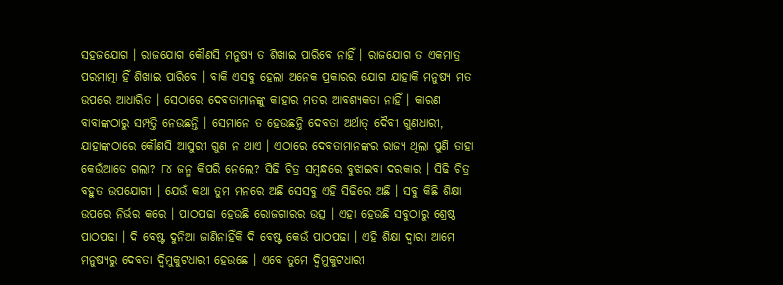ସହଜଯୋଗ । ରାଜଯୋଗ କୌଣସି ମନୁଷ୍ୟ ତ ଶିଖାଇ ପାରିବେ ନାହିଁ । ରାଜଯୋଗ ତ ଏକମାତ୍ର ପରମାତ୍ମା ହିଁ ଶିଖାଇ ପାରିବେ । ବାକି ଏସବୁ ହେଲା ଅନେକ ପ୍ରକାରର ଯୋଗ ଯାହାକି ମନୁଷ୍ୟ ମତ ଉପରେ ଆଧାରିତ । ସେଠାରେ ଦେବତାମାନଙ୍କୁ କାହାର ମତର ଆବଶ୍ୟକତା ନାହିଁ । କାରଣ ବାବାଙ୍କଠାରୁ ସମ୍ପତ୍ତି ନେଉଛନ୍ତି । ସେମାନେ ତ ହେଉଛନ୍ତି ଦେବତା ଅର୍ଥାତ୍ ଦୈବୀ ଗୁଣଧାରୀ, ଯାହାଙ୍କଠାରେ କୌଣସି ଆସୁରୀ ଗୁଣ ନ ଥାଏ । ଏଠାରେ ଦେବତାମାନଙ୍କର ରାଜ୍ୟ ଥିଲା ପୁଣି ତାହା କେଉଁଆଡେ ଗଲା? ୮୪ ଜନ୍ମ କିପରି ନେଲେ? ସିଢି ଚିତ୍ର ସମ୍ବନ୍ଧରେ ବୁଝାଇବା ଦରକାର । ସିଢି ଚିତ୍ର ବହୁତ ଉପଯୋଗୀ । ଯେଉଁ କଥା ତୁମ ମନରେ ଅଛି ସେସବୁ ଏହି ସିଢିରେ ଅଛି । ସବୁ କିଛି ଶିକ୍ଷା ଉପରେ ନିର୍ଭର କରେ । ପାଠପଢା ହେଉଛି ରୋଜଗାରର ଉତ୍ସ । ଏହା ହେଉଛି ସବୁଠାରୁ ଶ୍ରେଷ୍ଠ ପାଠପଢା । ଦି ବେଷ୍ଟ ଦୁନିଆ ଜାଣିନାହିଁକି ଦି ବେଷ୍ଟ କେଉଁ ପାଠପଢା । ଏହି ଶିକ୍ଷା ଦ୍ୱାରା ଆମେ ମନୁଷ୍ୟରୁ ଦେବତା ଦ୍ୱିମୁକୁଟଧାରୀ ହେଉଛେ । ଏବେ ତୁମେ ଦ୍ୱିମୁକୁଟଧାରୀ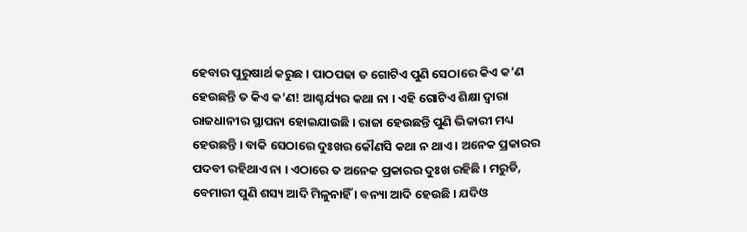ହେବାର ପୁରୁଷାର୍ଥ କରୁଛ । ପାଠପଢା ତ ଗୋଟିଏ ପୁଣି ସେଠାରେ କିଏ କ’ଣ ହେଉଛନ୍ତି ତ କିଏ କ’ଣ! ଆଶ୍ଚର୍ଯ୍ୟର କଥା ନା । ଏହି ଗୋଟିଏ ଶିକ୍ଷା ଦ୍ୱାରା ରାଜଧାନୀର ସ୍ଥାପନା ହୋଇଯାଉଛି । ରାଜା ହେଉଛନ୍ତି ପୁଣି ଭିକାରୀ ମଧ୍ୟ ହେଉଛନ୍ତି । ବାକି ସେଠାରେ ଦୁଃଖର କୌଣସି କଥା ନ ଥାଏ । ଅନେକ ପ୍ରକାରର ପଦବୀ ରହିଥାଏ ନା । ଏଠାରେ ତ ଅନେକ ପ୍ରକାରର ଦୁଃଖ ରହିଛି । ମରୁଡି, ବେମାରୀ ପୁଣି ଶସ୍ୟ ଆଦି ମିଳୁନାହିଁ । ବନ୍ୟା ଆଦି ହେଉଛି । ଯଦିଓ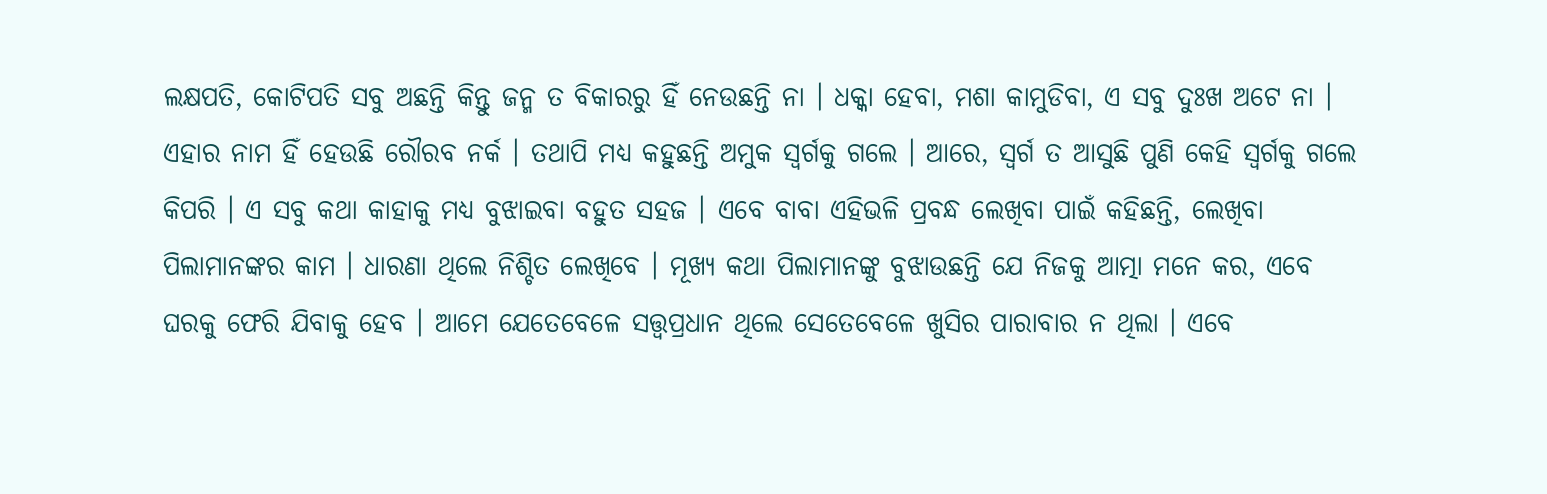ଲକ୍ଷପତି, କୋଟିପତି ସବୁ ଅଛନ୍ତି କିନ୍ତୁ ଜନ୍ମ ତ ବିକାରରୁ ହିଁ ନେଉଛନ୍ତି ନା । ଧକ୍କା ହେବା, ମଶା କାମୁଡିବା, ଏ ସବୁ ଦୁଃଖ ଅଟେ ନା । ଏହାର ନାମ ହିଁ ହେଉଛି ରୌରବ ନର୍କ । ତଥାପି ମଧ୍ୟ କହୁଛନ୍ତି ଅମୁକ ସ୍ୱର୍ଗକୁ ଗଲେ । ଆରେ, ସ୍ୱର୍ଗ ତ ଆସୁଛି ପୁଣି କେହି ସ୍ୱର୍ଗକୁ ଗଲେ କିପରି । ଏ ସବୁ କଥା କାହାକୁ ମଧ୍ୟ ବୁଝାଇବା ବହୁତ ସହଜ । ଏବେ ବାବା ଏହିଭଳି ପ୍ରବନ୍ଧ ଲେଖିବା ପାଇଁ କହିଛନ୍ତି, ଲେଖିବା ପିଲାମାନଙ୍କର କାମ । ଧାରଣା ଥିଲେ ନିଶ୍ଚିତ ଲେଖିବେ । ମୂଖ୍ୟ କଥା ପିଲାମାନଙ୍କୁ ବୁଝାଉଛନ୍ତି ଯେ ନିଜକୁ ଆତ୍ମା ମନେ କର, ଏବେ ଘରକୁ ଫେରି ଯିବାକୁ ହେବ । ଆମେ ଯେତେବେଳେ ସତ୍ତ୍ୱପ୍ରଧାନ ଥିଲେ ସେତେବେଳେ ଖୁସିର ପାରାବାର ନ ଥିଲା । ଏବେ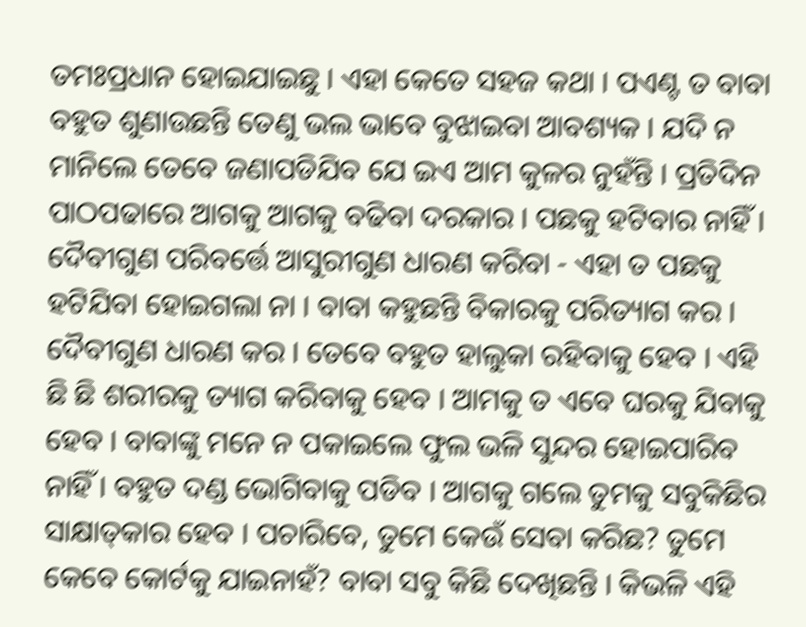ତମଃପ୍ରଧାନ ହୋଇଯାଇଛୁ । ଏହା କେତେ ସହଜ କଥା । ପଏଣ୍ଟ ତ ବାବା ବହୁତ ଶୁଣାଉଛନ୍ତି ତେଣୁ ଭଲ ଭାବେ ବୁଝାଇବା ଆବଶ୍ୟକ । ଯଦି ନ ମାନିଲେ ତେବେ ଜଣାପଡିଯିବ ଯେ ଇଏ ଆମ କୁଳର ନୁହଁନ୍ତି । ପ୍ରତିଦିନ ପାଠପଢାରେ ଆଗକୁ ଆଗକୁ ବଢିବା ଦରକାର । ପଛକୁ ହଟିବାର ନାହିଁ । ଦୈବୀଗୁଣ ପରିବର୍ତ୍ତେ ଆସୁରୀଗୁଣ ଧାରଣ କରିବା - ଏହା ତ ପଛକୁ ହଟିଯିବା ହୋଇଗଲା ନା । ବାବା କହୁଛନ୍ତି ବିକାରକୁ ପରିତ୍ୟାଗ କର । ଦୈବୀଗୁଣ ଧାରଣ କର । ତେବେ ବହୁତ ହାଲୁକା ରହିବାକୁ ହେବ । ଏହି ଛି ଛି ଶରୀରକୁ ତ୍ୟାଗ କରିବାକୁ ହେବ । ଆମକୁ ତ ଏବେ ଘରକୁ ଯିବାକୁ ହେବ । ବାବାଙ୍କୁ ମନେ ନ ପକାଇଲେ ଫୁଲ ଭଳି ସୁନ୍ଦର ହୋଇପାରିବ ନାହିଁ । ବହୁତ ଦଣ୍ଡ ଭୋଗିବାକୁ ପଡିବ । ଆଗକୁ ଗଲେ ତୁମକୁ ସବୁକିଛିର ସାକ୍ଷାତ୍‌କାର ହେବ । ପଚାରିବେ, ତୁମେ କେଉଁ ସେବା କରିଛ? ତୁମେ କେବେ କୋର୍ଟକୁ ଯାଇନାହଁ? ବାବା ସବୁ କିଛି ଦେଖିଛନ୍ତି । କିଭଳି ଏହି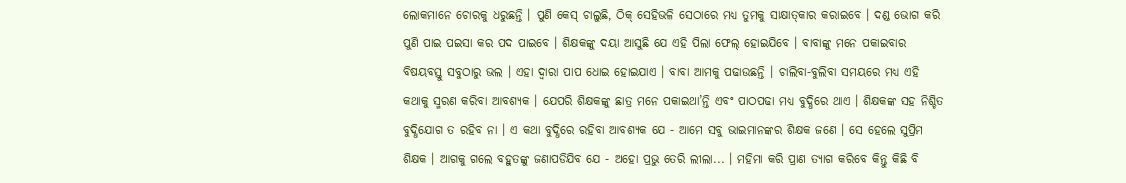ଲୋକମାନେ ଚୋରକୁ ଧରୁଛନ୍ତି । ପୁଣି କେସ୍ ଚାଲୁଛି, ଠିକ୍ ସେହିଭଳି ସେଠାରେ ମଧ୍ୟ ତୁମକୁ ସାକ୍ଷାତ୍‌କାର କରାଇବେ । ଦଣ୍ଡ ଭୋଗ କରି ପୁଣି ପାଇ ପଇସା କର ପଦ ପାଇବେ । ଶିକ୍ଷକଙ୍କୁ ଦୟା ଆସୁଛି ଯେ ଏହି ପିଲା ଫେଲ୍ ହୋଇଯିବେ । ବାବାଙ୍କୁ ମନେ ପକାଇବାର ବିଷୟବସ୍ତୁ ସବୁଠାରୁ ଭଲ । ଏହା ଦ୍ୱାରା ପାପ ଧୋଇ ହୋଇଯାଏ । ବାବା ଆମକୁ ପଢାଉଛନ୍ତି । ଚାଲିବା-ବୁଲିବା ସମୟରେ ମଧ୍ୟ ଏହି କଥାକୁ ସ୍ମରଣ କରିବା ଆବଶ୍ୟକ । ଯେପରି ଶିକ୍ଷକଙ୍କୁ ଛାତ୍ର ମନେ ପକାଇଥା’ନ୍ତି ଏବଂ ପାଠପଢା ମଧ୍ୟ ବୁଦ୍ଧିରେ ଥାଏ । ଶିକ୍ଷକଙ୍କ ସହ ନିଶ୍ଚିତ ବୁଦ୍ଧିଯୋଗ ତ ରହିବ ନା । ଏ କଥା ବୁଦ୍ଧିରେ ରହିବା ଆବଶ୍ୟକ ଯେ - ଆମେ ସବୁ ଭାଇମାନଙ୍କର ଶିକ୍ଷକ ଜଣେ । ସେ ହେଲେ ସୁପ୍ରିମ ଶିକ୍ଷକ । ଆଗକୁ ଗଲେ ବହୁତଙ୍କୁ ଜଣାପଡିଯିବ ଯେ - ଅହୋ ପ୍ରଭୁ ତେରି ଲୀଲା... । ମହିମା କରି ପ୍ରାଣ ତ୍ୟାଗ କରିବେ କିନ୍ତୁ କିଛି ବି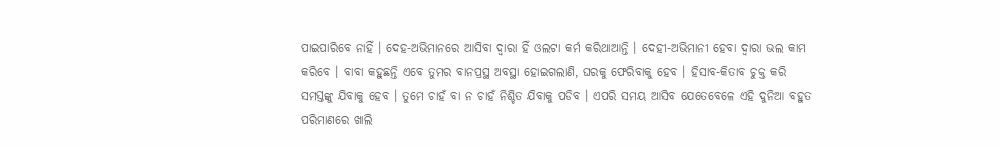ପାଇପାରିବେ ନାହିଁ । ଦେହ-ଅଭିମାନରେ ଆସିବା ଦ୍ୱାରା ହିଁ ଓଲଟା କର୍ମ କରିଥାଆନ୍ତି । ଦେହୀ-ଅଭିମାନୀ ହେବା ଦ୍ୱାରା ଭଲ କାମ କରିବେ । ବାବା କହୁଛନ୍ତି ଏବେ ତୁମର ବାନପ୍ରସ୍ଥ ଅବସ୍ଥା ହୋଇଗଲାଣି, ଘରକୁ ଫେରିବାକୁ ହେବ । ହିସାବ-କିତାବ ଚୁକ୍ତ କରି ସମସ୍ତଙ୍କୁ ଯିବାକୁ ହେବ । ତୁମେ ଚାହଁ ବା ନ ଚାହଁ ନିଶ୍ଚିତ ଯିବାକୁ ପଡିବ । ଏପରି ସମୟ ଆସିବ ଯେତେବେଳେ ଏହି ଦୁନିଆ ବହୁତ ପରିମାଣରେ ଖାଲି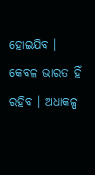ହୋଇଯିବ । କେବଳ ଭାରତ ହିଁ ରହିବ । ଅଧାକଳ୍ପ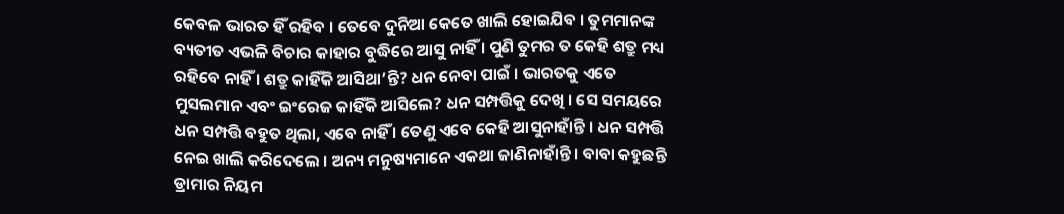କେବଳ ଭାରତ ହିଁ ରହିବ । ତେବେ ଦୁନିଆ କେତେ ଖାଲି ହୋଇଯିବ । ତୁମମାନଙ୍କ ବ୍ୟତୀତ ଏଭଳି ବିଚାର କାହାର ବୁଦ୍ଧିରେ ଆସୁ ନାହିଁ । ପୁଣି ତୁମର ତ କେହି ଶତ୍ରୁ ମଧ୍ୟ ରହିବେ ନାହିଁ । ଶତ୍ରୁ କାହିଁକି ଆସିଥା’ନ୍ତି? ଧନ ନେବା ପାଇଁ । ଭାରତକୁ ଏତେ ମୁସଲମାନ ଏବଂ ଇଂରେଜ କାହିଁକି ଆସିଲେ? ଧନ ସମ୍ପତ୍ତିକୁ ଦେଖି । ସେ ସମୟରେ ଧନ ସମ୍ପତ୍ତି ବହୁତ ଥିଲା, ଏବେ ନାହିଁ । ତେଣୁ ଏବେ କେହି ଆସୁନାହାଁନ୍ତି । ଧନ ସମ୍ପତ୍ତି ନେଇ ଖାଲି କରିଦେଲେ । ଅନ୍ୟ ମନୁଷ୍ୟମାନେ ଏକଥା ଜାଣିନାହାଁନ୍ତି । ବାବା କହୁଛନ୍ତି ଡ୍ରାମାର ନିୟମ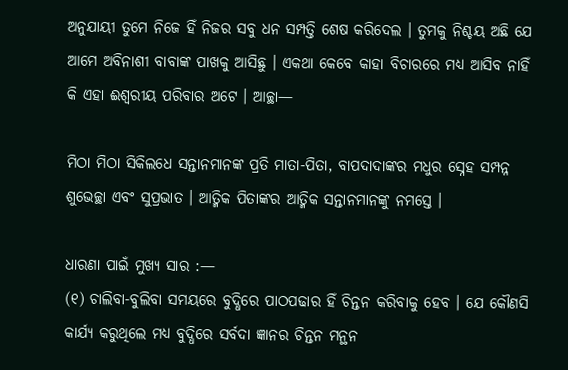ଅନୁଯାୟୀ ତୁମେ ନିଜେ ହିଁ ନିଜର ସବୁ ଧନ ସମ୍ପତ୍ତି ଶେଷ କରିଦେଲ । ତୁମକୁ ନିଶ୍ଚୟ ଅଛି ଯେ ଆମେ ଅବିନାଶୀ ବାବାଙ୍କ ପାଖକୁ ଆସିଛୁ । ଏକଥା କେବେ କାହା ବିଚାରରେ ମଧ୍ୟ ଆସିବ ନାହିଁ କି ଏହା ଈଶ୍ୱରୀୟ ପରିବାର ଅଟେ । ଆଚ୍ଛା—

ମିଠା ମିଠା ସିକିଲଧେ ସନ୍ତାନମାନଙ୍କ ପ୍ରତି ମାତା-ପିତା, ବାପଦାଦାଙ୍କର ମଧୁର ସ୍ନେହ ସମ୍ପନ୍ନ ଶୁଭେଚ୍ଛା ଏବଂ ସୁପ୍ରଭାତ । ଆତ୍ମିକ ପିତାଙ୍କର ଆତ୍ମିକ ସନ୍ତାନମାନଙ୍କୁ ନମସ୍ତେ ।

ଧାରଣା ପାଇଁ ମୁଖ୍ୟ ସାର :—
(୧) ଚାଲିବା-ବୁଲିବା ସମୟରେ ବୁଦ୍ଧିରେ ପାଠପଢାର ହିଁ ଚିନ୍ତନ କରିବାକୁ ହେବ । ଯେ କୌଣସି କାର୍ଯ୍ୟ କରୁଥିଲେ ମଧ୍ୟ ବୁଦ୍ଧିରେ ସର୍ବଦା ଜ୍ଞାନର ଚିନ୍ତନ ମନ୍ଥନ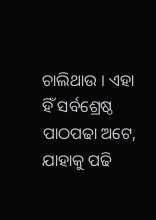ଚାଲିଥାଉ । ଏହା ହିଁ ସର୍ବଶ୍ରେଷ୍ଠ ପାଠପଢା ଅଟେ, ଯାହାକୁ ପଢି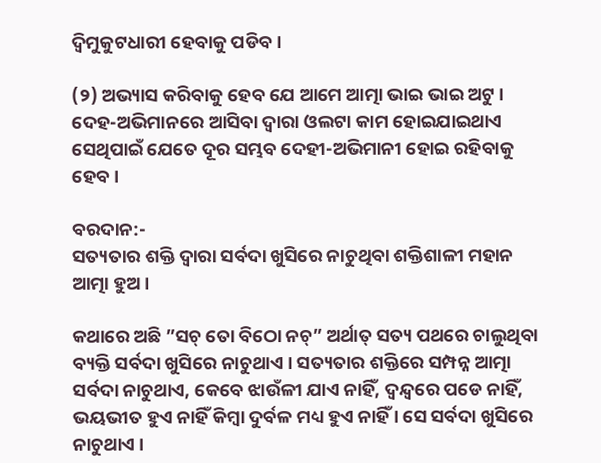ଦ୍ୱିମୁକୁଟଧାରୀ ହେବାକୁ ପଡିବ ।

(୨) ଅଭ୍ୟାସ କରିବାକୁ ହେବ ଯେ ଆମେ ଆତ୍ମା ଭାଇ ଭାଇ ଅଟୁ । ଦେହ-ଅଭିମାନରେ ଆସିବା ଦ୍ୱାରା ଓଲଟା କାମ ହୋଇଯାଇଥାଏ ସେଥିପାଇଁ ଯେତେ ଦୂର ସମ୍ଭବ ଦେହୀ-ଅଭିମାନୀ ହୋଇ ରହିବାକୁ ହେବ ।

ବରଦାନ:-
ସତ୍ୟତାର ଶକ୍ତି ଦ୍ୱାରା ସର୍ବଦା ଖୁସିରେ ନାଚୁଥିବା ଶକ୍ତିଶାଳୀ ମହାନ ଆତ୍ମା ହୁଅ ।

କଥାରେ ଅଛି ”ସଚ୍ ତୋ ବିଠୋ ନଚ୍‌” ଅର୍ଥାତ୍ ସତ୍ୟ ପଥରେ ଚାଲୁଥିବା ବ୍ୟକ୍ତି ସର୍ବଦା ଖୁସିରେ ନାଚୁଥାଏ । ସତ୍ୟତାର ଶକ୍ତିରେ ସମ୍ପନ୍ନ ଆତ୍ମା ସର୍ବଦା ନାଚୁଥାଏ, କେବେ ଝାଉଁଳୀ ଯାଏ ନାହିଁ, ଦ୍ୱନ୍ଦ୍ୱରେ ପଡେ ନାହିଁ, ଭୟଭୀତ ହୁଏ ନାହିଁ କିମ୍ବା ଦୁର୍ବଳ ମଧ୍ୟ ହୁଏ ନାହିଁ । ସେ ସର୍ବଦା ଖୁସିରେ ନାଚୁଥାଏ ।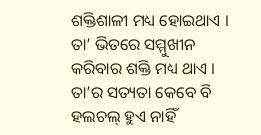ଶକ୍ତିଶାଳୀ ମଧ୍ୟ ହୋଇଥାଏ । ତା’ ଭିତରେ ସମ୍ମୁଖୀନ କରିବାର ଶକ୍ତି ମଧ୍ୟ ଥାଏ । ତା’ର ସତ୍ୟତା କେବେ ବି ହଲଚଲ୍ ହୁଏ ନାହିଁ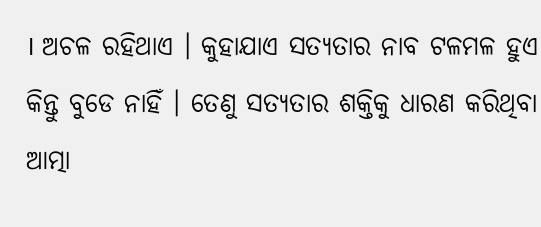। ଅଚଳ ରହିଥାଏ । କୁହାଯାଏ ସତ୍ୟତାର ନାବ ଟଳମଳ ହୁଏ କିନ୍ତୁ ବୁଡେ ନାହିଁ । ତେଣୁ ସତ୍ୟତାର ଶକ୍ତିକୁ ଧାରଣ କରିଥିବା ଆତ୍ମା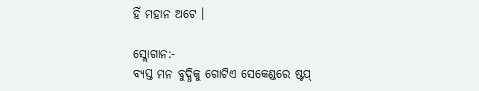ହିଁ ମହାନ ଅଟେ ।

ସ୍ଲୋଗାନ:-
ବ୍ୟସ୍ତ ମନ ବୁଦ୍ଧିକୁ ଗୋଟିଏ ସେକେଣ୍ଡରେ ଷ୍ଟପ୍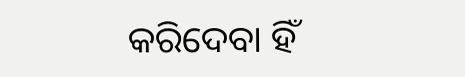କରିଦେବା ହିଁ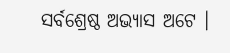ସର୍ବଶ୍ରେଷ୍ଠ ଅଭ୍ୟାସ ଅଟେ ।